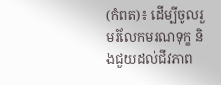(កំពត)៖ ដើម្បីចូលរួមរំលែកមរណទុក្ខ និងជួយដល់ជីវភាព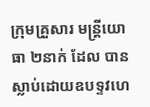ក្រុមគ្រួសារ មន្ត្រីយោធា ២នាក់ ដែល បានស្លាប់ដោយឧបទ្ទវហេ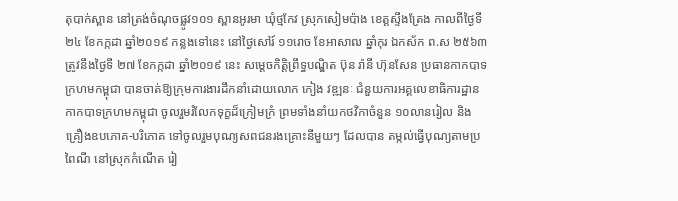តុបាក់ស្ពាន នៅត្រង់ចំណុចផ្លូវ១០១ ស្ពានអូរមា ឃុំថ្មកែវ ស្រុកសៀមប៉ាង ខេត្តស្ទឹងត្រែង កាលពីថ្ងៃទី២៤ ខែកក្កដា ឆ្នាំ២០១៩ កន្លងទៅនេះ នៅថ្ងៃសៅរ៍ ១១រោច ខែអាសាឍ ឆ្នាំកុរ ឯកស័ក ព.ស ២៥៦៣ ត្រូវនឹងថ្ងៃទី ២៧ ខែកក្កដា ឆ្នាំ២០១៩ នេះ សម្តេចកិត្តិព្រឹទ្ធបណ្ឌិត ប៊ុន រ៉ានី ហ៊ុនសែន ប្រធានកាកបាទក្រហមកម្ពុជា បានចាត់ឱ្យក្រុមការងារដឹកនាំដោយលោក កៀង វឌ្ឍនៈ ជំនួយការអគ្គលេខាធិការដ្ឋាន កាកបាទក្រហមកម្ពុជា ចូលរួមរំលែកទុក្ខដ៏ក្រៀមក្រំ ព្រមទាំងនាំយកថវិកាចំនួន ១០លានរៀល និងគ្រឿងឧបភោគ-បរិភោគ ទៅចូលរួមបុណ្យសពជនរងគ្រោះនីមួយៗ ដែលបាន តម្កល់ធ្វេីបុណ្យតាមប្រពៃណី នៅស្រុកកំណេីត រៀ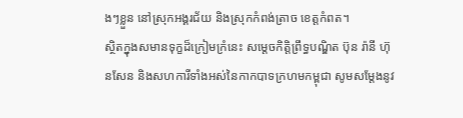ងៗខ្លួន នៅស្រុកអង្គរជ័យ និងស្រុកកំពង់ត្រាច ខេត្តកំពត។
ស្ថិតក្នុងសមានទុក្ខដ៏ក្រៀមក្រំនេះ សម្តេចកិត្តិព្រឹទ្ធបណ្ឌិត ប៊ុន រ៉ានី ហ៊ុនសែន និងសហការីទាំងអស់នៃកាកបាទក្រហមកម្ពុជា សូមសម្តែងនូវ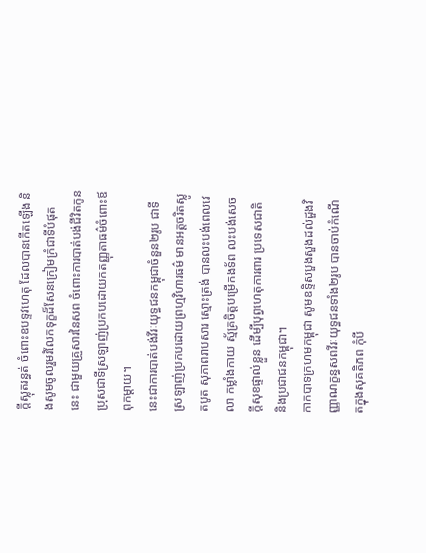ក្តីស្លុតរន្ធត់ ចំពោះឧបទ្ទវហេតុ ដែលបានកើតឡេីង និងសូមចូលរួមរំលែកទុក្ខដ៏សែនក្រៀមក្រំជាទីបំផុត នេះ ជាមួយគ្រួសារនៃសព ចំពោះការបាត់បង់ជីវិតកូន ប្រុសជាទីស្រឡាញ់ប្រកបដោយកតញ្ញុតាធម៌ចំពោះឪពុកម្តាយ។
នេះជាការបាត់បង់វីរៈយុទ្ធជនកម្ពុជាចំនួន២រូប ជាទីស្រឡាញ់ប្រកបដោយព្រហ្មវិហារធម៌ មានអត្តចរិតស្លូតបូត សុភាពរាបសារ ស្មោះត្រង់ បានលះបង់ពេលវេលា កម្លាំងកាយ ស្ម័គ្រចិត្តបម្រើកងទ័ព លះបង់សេចក្តីសុខផ្ទាល់ខ្លួន ដើម្បីបុព្វហេតុការពារ ប្រទេសជាតិ និងប្រជាជនកម្ពុជា។
កាកបាទក្រហមកម្ពុជា សូមឧទ្ទិសបួងសួងដល់ដួងវិញ្ញាណក្ខន្ធសពវីរៈយុទ្ធជនទាំង២រូប បានចាប់កំណើតក្នុងសុគតិភព កុំបី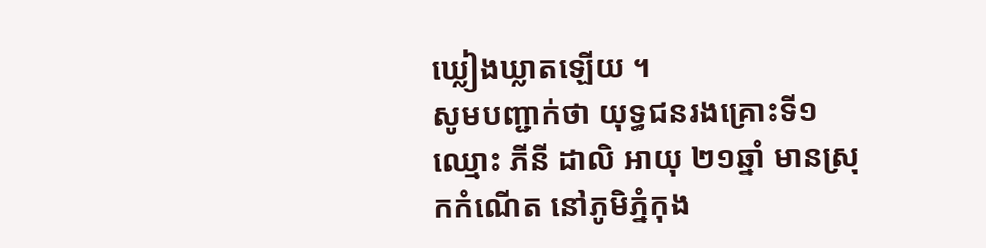ឃ្លៀងឃ្លាតឡេីយ ។
សូមបញ្ជាក់ថា យុទ្ធជនរងគ្រោះទី១ឈ្មោះ ភីនី ដាលិ អាយុ ២១ឆ្នាំ មានស្រុកកំណើត នៅភូមិភ្នំកុង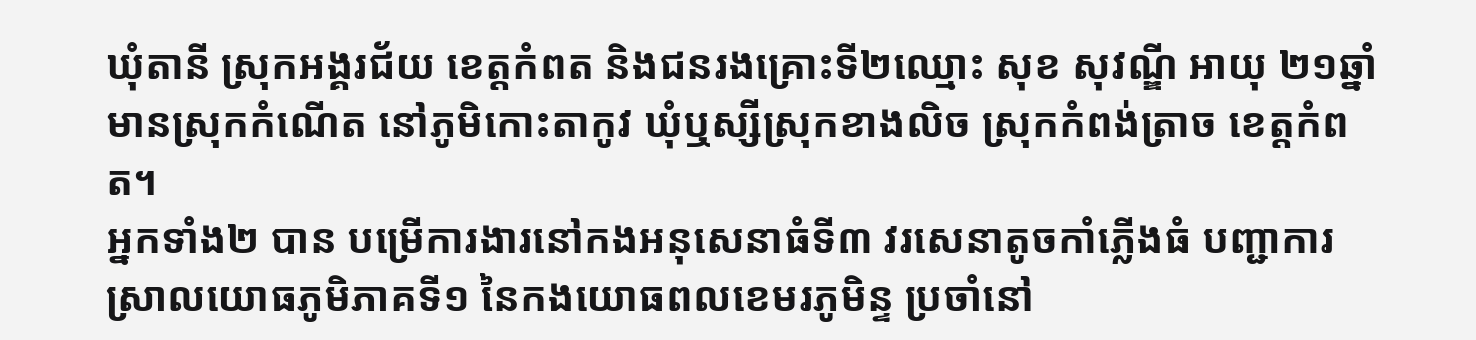ឃុំតានី ស្រុកអង្គរជ័យ ខេត្តកំពត និងជនរងគ្រោះទី២ឈ្មោះ សុខ សុវណ្ឌី អាយុ ២១ឆ្នាំ មានស្រុកកំណេីត នៅភូមិកោះតាកូវ ឃុំឬស្សីស្រុកខាងលិច ស្រុកកំពង់ត្រាច ខេត្តកំពត។
អ្នកទាំង២ បាន បម្រើការងារនៅកងអនុសេនាធំទី៣ វរសេនាតូចកាំភ្លើងធំ បញ្ជាការស្រាលយោធភូមិភាគទី១ នៃកងយោធពលខេមរភូមិន្ទ ប្រចាំនៅ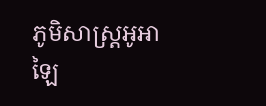ភូមិសាស្រ្តអូអាឡៃ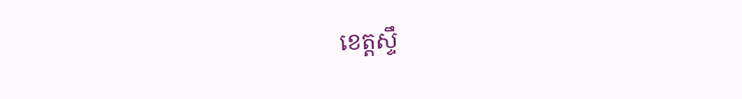ខេត្តស្ទឹ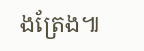ងត្រែង៕